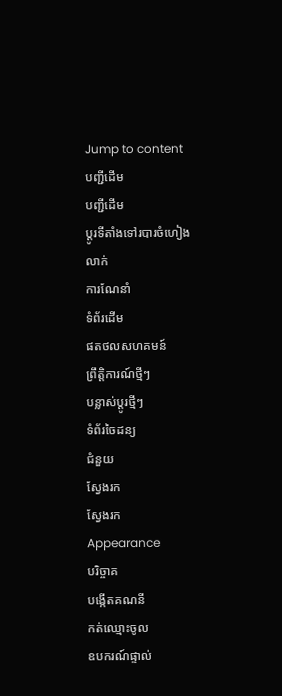Jump to content
បញ្ជីដើម
បញ្ជីដើម
ប្ដូរទីតាំងទៅរបារចំហៀង
លាក់
ការណែនាំ
ទំព័រដើម
ផតថលសហគមន៍
ព្រឹត្តិការណ៍ថ្មីៗ
បន្លាស់ប្ដូរថ្មីៗ
ទំព័រចៃដន្យ
ជំនួយ
ស្វែងរក
ស្វែងរក
Appearance
បរិច្ចាគ
បង្កើតគណនី
កត់ឈ្មោះចូល
ឧបករណ៍ផ្ទាល់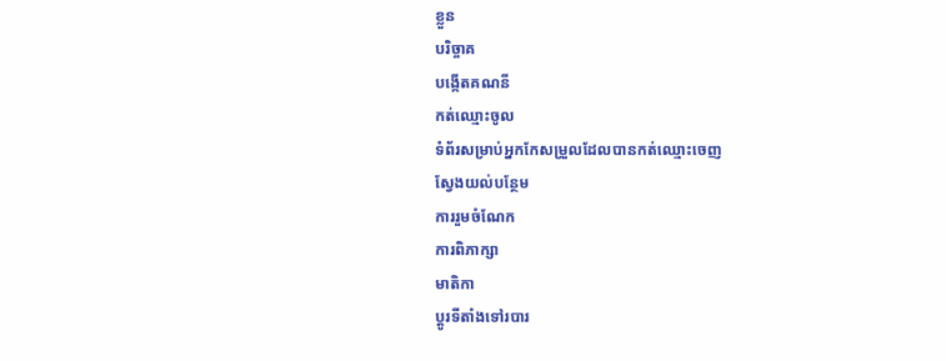ខ្លួន
បរិច្ចាគ
បង្កើតគណនី
កត់ឈ្មោះចូល
ទំព័រសម្រាប់អ្នកកែសម្រួលដែលបានកត់ឈ្មោះចេញ
ស្វែងយល់បន្ថែម
ការរួមចំណែក
ការពិភាក្សា
មាតិកា
ប្ដូរទីតាំងទៅរបារ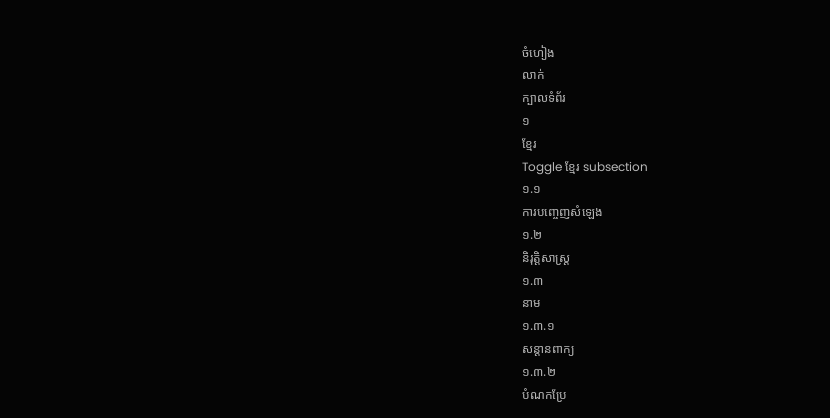ចំហៀង
លាក់
ក្បាលទំព័រ
១
ខ្មែរ
Toggle ខ្មែរ subsection
១.១
ការបញ្ចេញសំឡេង
១.២
និរុត្តិសាស្ត្រ
១.៣
នាម
១.៣.១
សន្តានពាក្យ
១.៣.២
បំណកប្រែ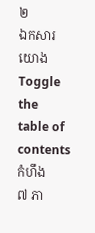២
ឯកសារយោង
Toggle the table of contents
កំហឹង
៧ ភា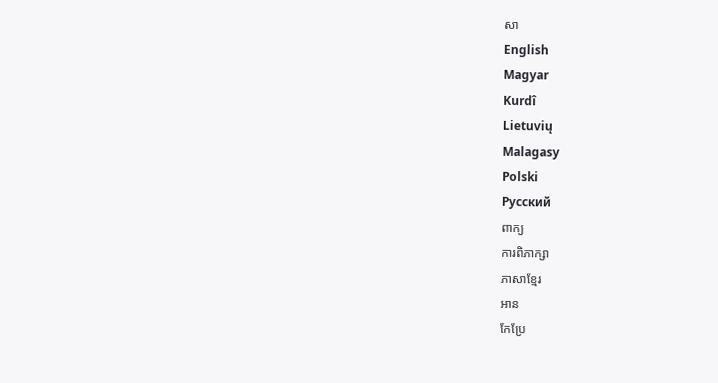សា
English
Magyar
Kurdî
Lietuvių
Malagasy
Polski
Русский
ពាក្យ
ការពិភាក្សា
ភាសាខ្មែរ
អាន
កែប្រែ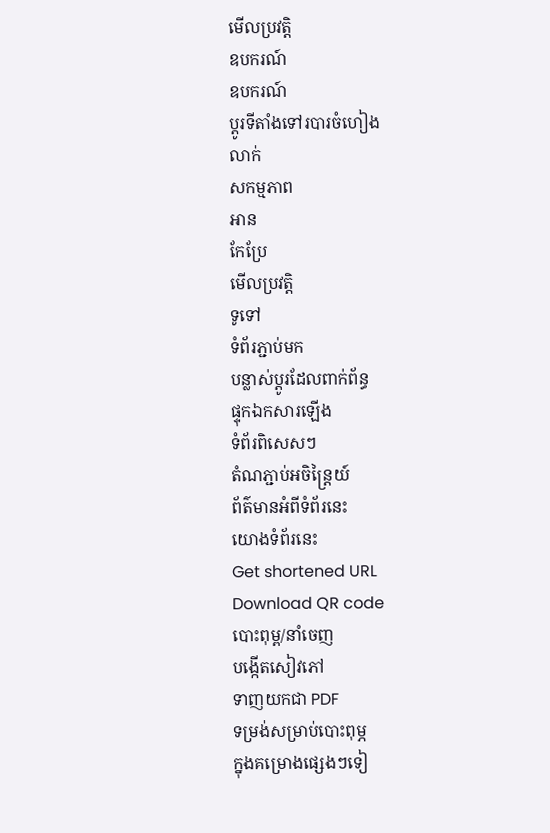មើលប្រវត្តិ
ឧបករណ៍
ឧបករណ៍
ប្ដូរទីតាំងទៅរបារចំហៀង
លាក់
សកម្មភាព
អាន
កែប្រែ
មើលប្រវត្តិ
ទូទៅ
ទំព័រភ្ជាប់មក
បន្លាស់ប្ដូរដែលពាក់ព័ន្ធ
ផ្ទុកឯកសារឡើង
ទំព័រពិសេសៗ
តំណភ្ជាប់អចិន្ត្រៃយ៍
ព័ត៌មានអំពីទំព័រនេះ
យោងទំព័រនេះ
Get shortened URL
Download QR code
បោះពុម្ព/នាំចេញ
បង្កើតសៀវភៅ
ទាញយកជា PDF
ទម្រង់សម្រាប់បោះពុម្ភ
ក្នុងគម្រោងផ្សេងៗទៀ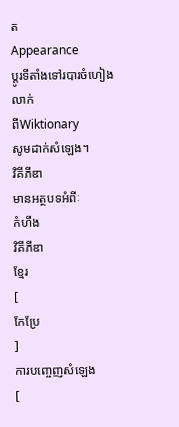ត
Appearance
ប្ដូរទីតាំងទៅរបារចំហៀង
លាក់
ពីWiktionary
សូមដាក់សំឡេង។
វិគីភីឌា
មានអត្ថបទអំពីៈ
កំហឹង
វិគីភីឌា
ខ្មែរ
[
កែប្រែ
]
ការបញ្ចេញសំឡេង
[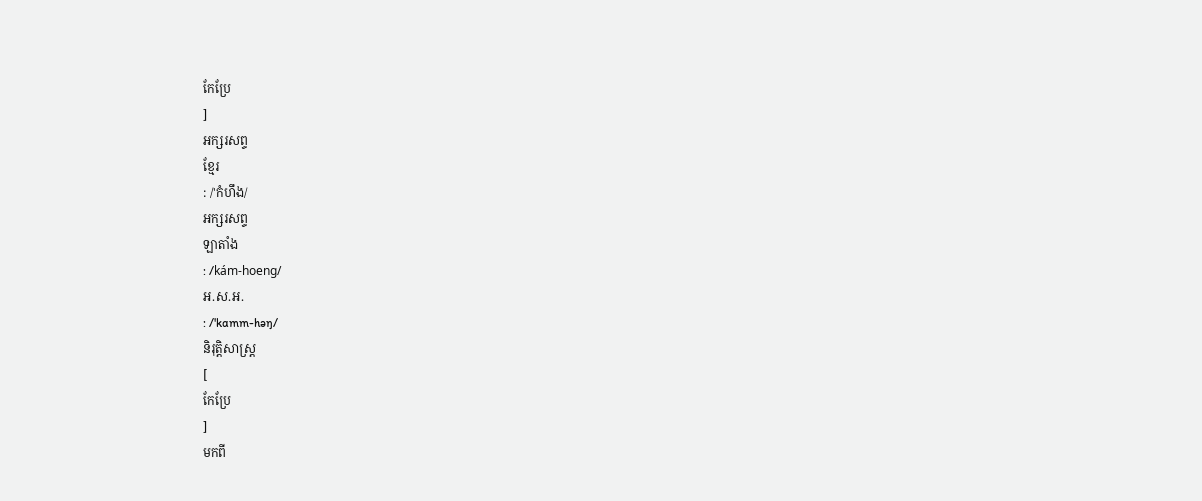កែប្រែ
]
អក្សរសព្ទ
ខ្មែរ
: /'កំហឹង/
អក្សរសព្ទ
ឡាតាំង
: /kám-hoeng/
អ.ស.អ.
: /'kɑmm-həŋ/
និរុត្តិសាស្ត្រ
[
កែប្រែ
]
មកពី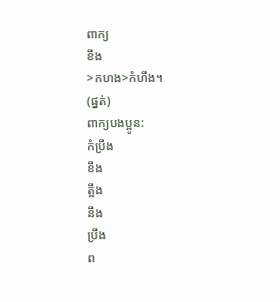ពាក្យ
ខឹង
>កហង>កំហឹង។
(ផ្នត់)
ពាក្យបងប្អូន:
កំប្រឹង
ខឹង
ត្អឹង
នឹង
ប្រឹង
ព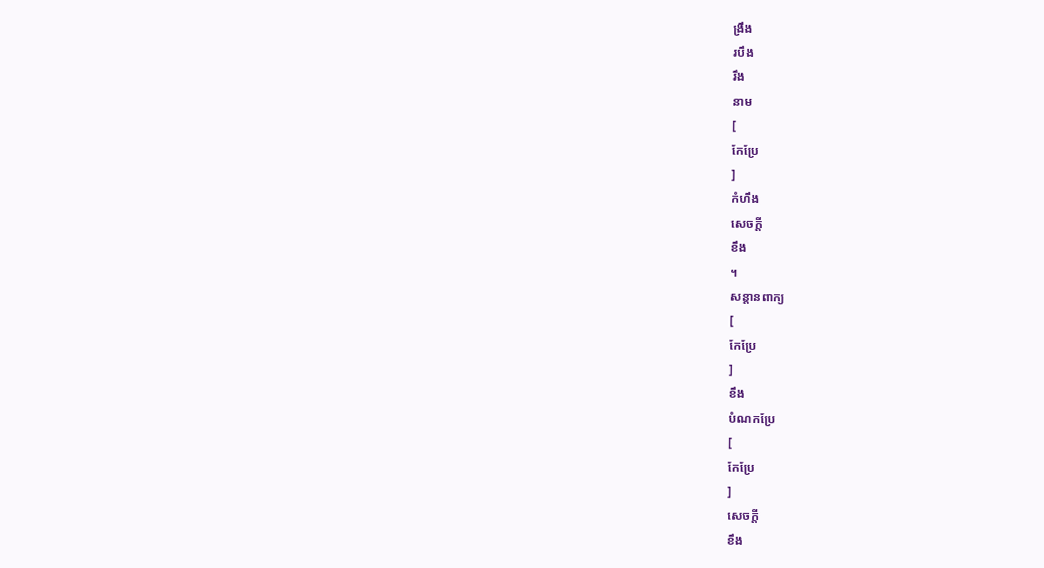ង្រឹង
របឹង
រឹង
នាម
[
កែប្រែ
]
កំហឹង
សេចក្ដី
ខឹង
។
សន្តានពាក្យ
[
កែប្រែ
]
ខឹង
បំណកប្រែ
[
កែប្រែ
]
សេចក្ដី
ខឹង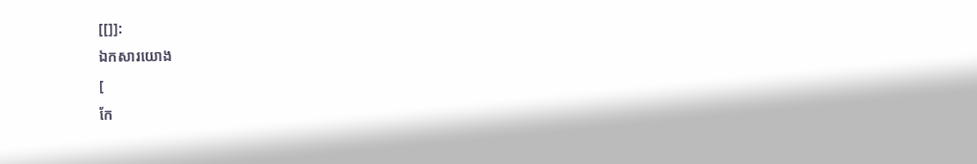[[]]:
ឯកសារយោង
[
កែ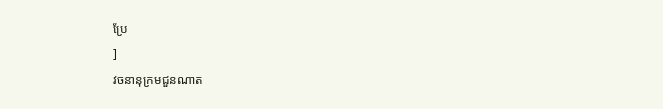ប្រែ
]
វចនានុក្រមជួនណាត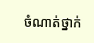ចំណាត់ថ្នាក់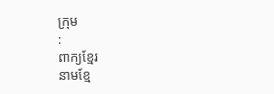ក្រុម
:
ពាក្យខ្មែរ
នាមខ្មែ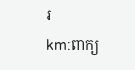រ
km:ពាក្យ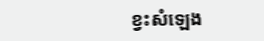ខ្វះសំឡេង